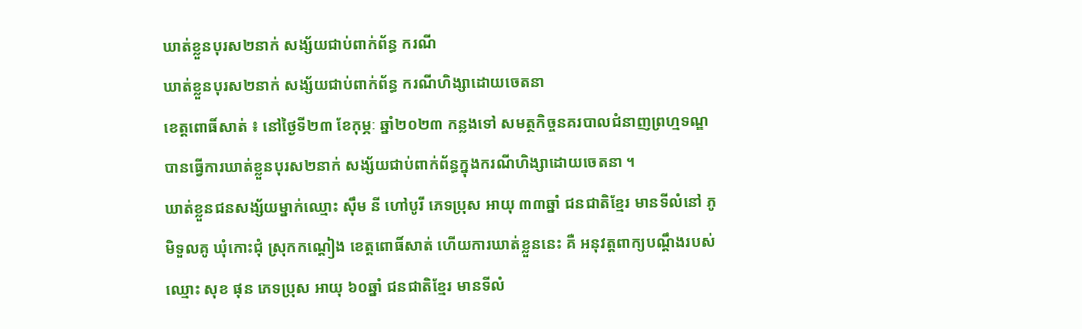ឃាត់ខ្លួនបុរស២នាក់ សង្ស័យជាប់ពាក់ព័ន្ធ ករណី
ឃាត់ខ្លួនបុរស២នាក់ សង្ស័យជាប់ពាក់ព័ន្ធ ករណីហិង្សាដោយចេតនា
ខេត្តពោធិ៍សាត់ ៖ នៅថ្ងៃទី២៣ ខែកុម្ភៈ ឆ្នាំ២០២៣ កន្លងទៅ សមត្ថកិច្ចនគរបាលជំនាញព្រហ្មទណ្ឌ បានធ្វើការឃាត់ខ្លួនបុរស២នាក់ សង្ស័យជាប់ពាក់ព័ន្ធក្នុងករណីហិង្សាដោយចេតនា ។
ឃាត់ខ្លួនជនសង្ស័យម្នាក់ឈ្មោះ ស៊ឹម នី ហៅបូរី ភេទប្រុស អាយុ ៣៣ឆ្នាំ ជនជាតិខ្មែរ មានទីលំនៅ ភូមិទួលគូ ឃុំកោះជុំ ស្រុកកណ្ដៀង ខេត្តពោធិ៍សាត់ ហើយការឃាត់ខ្លួននេះ គឺ អនុវត្តពាក្យបណ្ដឹងរបស់ឈ្មោះ សុខ ផុន ភេទប្រុស អាយុ ៦០ឆ្នាំ ជនជាតិខ្មែរ មានទីលំ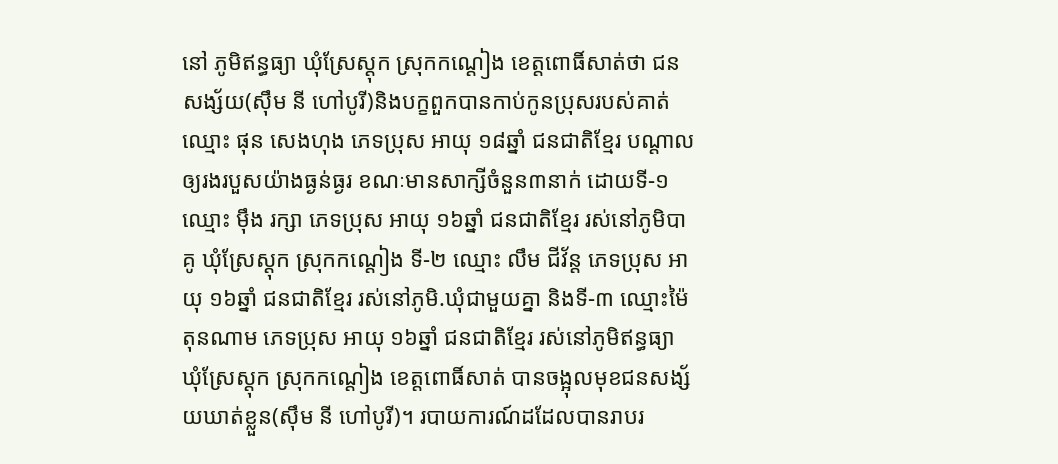នៅ ភូមិឥន្ធធ្យា ឃុំស្រែស្ដុក ស្រុកកណ្ដៀង ខេត្តពោធិ៍សាត់ថា ជនសង្ស័យ(ស៊ឹម នី ហៅបូរី)និងបក្ខពួកបានកាប់កូនប្រុសរបស់គាត់ ឈ្មោះ ផុន សេងហុង ភេទប្រុស អាយុ ១៨ឆ្នាំ ជនជាតិខ្មែរ បណ្ដាលឲ្យរងរបួសយ៉ាងធ្ងន់ធ្ងរ ខណៈមានសាក្សីចំនួន៣នាក់ ដោយទី-១ ឈ្មោះ ម៉ឹង រក្សា ភេទប្រុស អាយុ ១៦ឆ្នាំ ជនជាតិខ្មែរ រស់នៅភូមិបាគូ ឃុំស្រែស្ដុក ស្រុកកណ្ដៀង ទី-២ ឈ្មោះ លឹម ជីវ័ន្ត ភេទប្រុស អាយុ ១៦ឆ្នាំ ជនជាតិខ្មែរ រស់នៅភូមិ.ឃុំជាមួយគ្នា និងទី-៣ ឈ្មោះម៉ៃ តុនណាម ភេទប្រុស អាយុ ១៦ឆ្នាំ ជនជាតិខ្មែរ រស់នៅភូមិឥន្ធធ្យា ឃុំស្រែស្ដុក ស្រុកកណ្ដៀង ខេត្តពោធិ៍សាត់ បានចង្អុលមុខជនសង្ស័យឃាត់ខ្លួន(ស៊ឹម នី ហៅបូរី)។ របាយការណ៍ដដែលបានរាបរ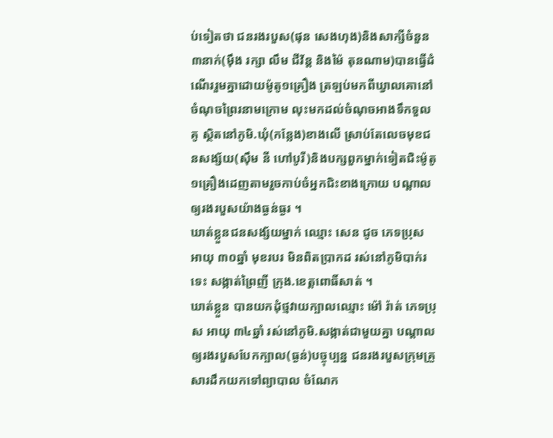ប់ទៀតថា ជនរងរបួស(ផុន សេងហុង)និងសាក្សីចំនួន៣នាក់(ម៉ឹង រក្សា លឹម ជីវ័ន្ត និងម៉ៃ តុនណាម)បានធ្វើដំណើររួមគ្នាដោយម៉ូតូ១គ្រឿង ត្រឡប់មកពីឃ្វាលគោនៅចំណុចព្រៃរនាមក្រោម លុះមកដល់ចំណុចអាងទឹកទួលគូ ស្ថិតនៅភូមិ.ឃុំ(កន្លែង)ខាងលើ ស្រាប់តែលេចមុខជនសង្ស័យ(ស៊ឹម នី ហៅបូរី)និងបក្សពួកម្នាក់ទៀតជិះម៉ូតូ១គ្រឿងដេញតាមរួចកាប់ចំអ្នកជិះខាងក្រោយ បណ្ដាលឲ្យរងរបួសយ៉ាងធ្ងន់ធ្ងរ ។
ឃាត់ខ្លួនជនសង្ស័យម្នាក់ ឈ្មោះ សេន ជូច ភេទប្រុស អាយុ ៣០ឆ្នាំ មុខរបរ មិនពិតប្រាកដ រស់នៅភូមិបាក់រទេះ សង្កាត់ព្រៃញី ក្រុង.ខេត្តពោធិ៍សាត់ ។
ឃាត់ខ្លួន បានយកដុំថ្មវាយក្បាលឈ្មោះ ម៉ៅ រ៉ាត់ ភេទប្រុស អាយុ ៣៤ឆ្នាំ រស់នៅភូមិ.សង្កាត់ជាមួយគ្នា បណ្ដាលឲ្យរងរបួសបែកក្បាល(ធ្ងន់)បច្ចុប្បន្ន ជនរងរបួសក្រុមគ្រួសារដឹកយកទៅព្យាបាល ចំណែក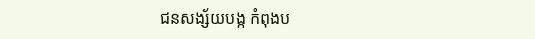ជនសង្ស័យបង្ក កំពុងប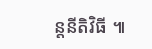ន្តនីតិវិធី ៕